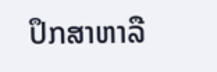ປຶກສາຫາລື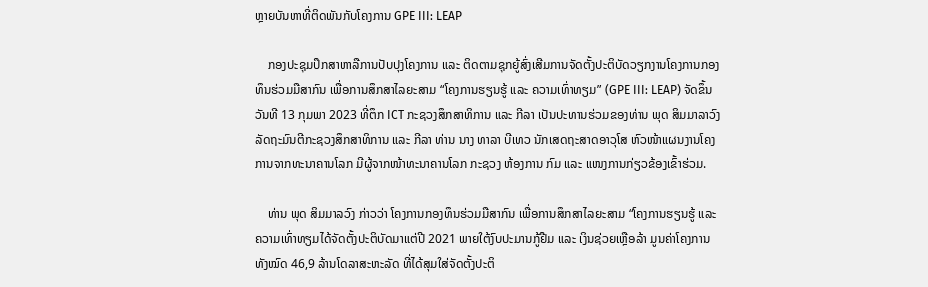ຫຼາຍບັນຫາທີ່ຕິດພັນກັບໂຄງການ GPE III: LEAP

    ກອງປະຊຸມປຶກສາຫາລືການປັບປຸງໂຄງການ ແລະ ຕິດຕາມຊຸກຍູ້ສົ່ງເສີມການຈັດຕັ້ງປະຕິບັດວຽກງານໂຄງການກອງທຶນຮ່ວມມືສາກົນ ເພື່ອການສຶກສາໄລຍະສາມ “ໂຄງການຮຽນຮູ້ ແລະ ຄວາມເທົ່າທຽມ” (GPE III: LEAP) ຈັດຂຶ້ນວັນທີ 13 ກຸມພາ 2023 ທີ່ຕຶກ ICT ກະຊວງສຶກສາທິການ ແລະ ກີລາ ເປັນປະທານຮ່ວມຂອງທ່ານ ພຸດ ສິມມາລາວົງ ລັດຖະມົນຕີກະຊວງສຶກສາທິການ ແລະ ກີລາ ທ່ານ ນາງ ທາລາ ບີເທວ ນັກເສດຖະສາດອາວຸໂສ ຫົວໜ້າແຜນງານໂຄງການຈາກທະນາຄານໂລກ ມີຜູ້ຈາກໜ້າທະນາຄານໂລກ ກະຊວງ ຫ້ອງການ ກົມ ແລະ ແໜງການກ່ຽວຂ້ອງເຂົ້າຮ່ວມ.

    ທ່ານ ພຸດ ສິມມາລວົງ ກ່າວວ່າ ໂຄງການກອງທຶນຮ່ວມມືສາກົນ ເພື່ອການສຶກສາໄລຍະສາມ “ໂຄງການຮຽນຮູ້ ແລະ ຄວາມເທົ່າທຽມໄດ້ຈັດຕັ້ງປະຕິບັດມາແຕ່ປີ 2021 ພາຍໃຕ້ງົບປະມານກູ້ຢືມ ແລະ ເງິນຊ່ວຍເຫຼືອລ້າ ມູນຄ່າໂຄງການທັງໝົດ 46,9 ລ້ານໂດລາສະຫະລັດ ທີ່ໄດ້ສຸມໃສ່ຈັດຕັ້ງປະຕິ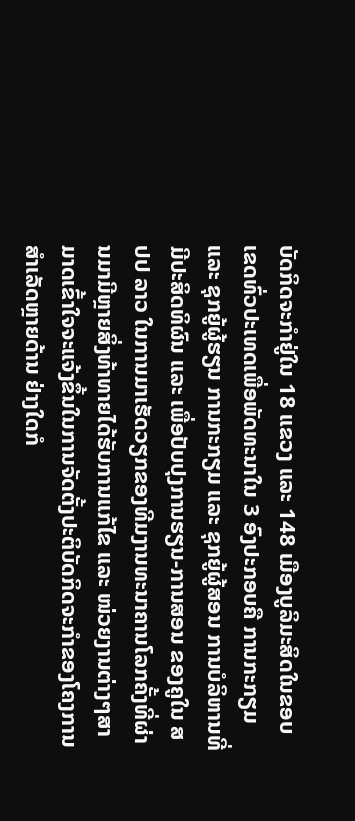ບັດກິດຈະກຳຢູ່ໃນ 18 ແຂວງ ແລະ 148 ເມືອງບູລິມະສິດໃນຂອບເຂດທົ່ວປະເທດເພື່ອພັດທະນາໃນ 3 ອົງປະກອບຄື ການກະກຽມ ແລະ ຊຸກຍູ້ຜູ້ຮຽນ ການກະກຽມ ແລະ ຊຸກຍູ້ຜູ້ສອນ ການບໍລິຫານທີ່ມີປະສິດທິຜົນ ແລະ ເພື່ອປັບປຸງການຮຽນ-ການສອນ ຂອງຄູໃນ ສປປ ລາວ ໃນການມາເຮັດວຽກຂອງທີມງານທະນາຄານໂລກຄັ້ງທີ່ຜ່ານມາມີຫຼາຍສິ່ງທ້າທາຍໄດ້ຮັບການແກ້ໄຂ ແລະ ໜ່ວຍງານຕ່າງໆສາມາດເຂົ້າໃຈຈະແຈ້ງຂຶ້ນໃນການຈັດຕັ້ງປະຕິບັດກິດຈະກຳຂອງໂຄງການສຳເລັດຫຼາຍດ້ານ ຢ່າງໃດກໍ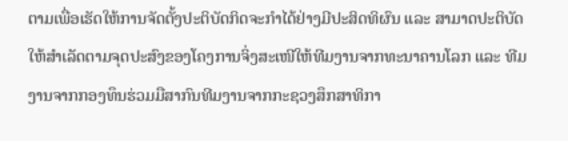ຕາມເພື່ອເຮັດໃຫ້ການຈັດຕັ້ງປະຕິບັດກິດຈະກຳໄດ້ຢ່າງມີປະສິດທິຜົນ ແລະ ສາມາດປະຕິບັດ ໃຫ້ສຳເລັດຕາມຈຸດປະສົງຂອງໂຄງການຈິ່ງສະເໜີໃຫ້ທີມງານຈາກທະນາຄານໂລກ ແລະ ທີມງານຈາກກອງທຶນຮ່ວມມືສາກົນທີມງານຈາກກະຊວງສຶກສາທິກາ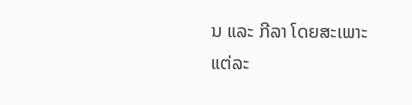ນ ແລະ ກີລາ ໂດຍສະເພາະແຕ່ລະ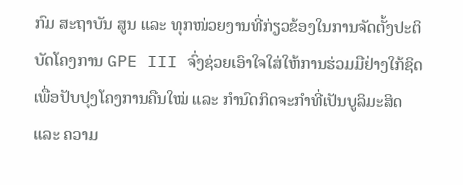ກົມ ສະຖາບັນ ສູນ ແລະ ທຸກໜ່ວຍງານທີ່ກ່ຽວຂ້ອງໃນການຈັດຕັ້ງປະຕິບັດໂຄງການ GPE III ຈົ່ງຊ່ວຍເອົາໃຈໃສ່ໃຫ້ການຮ່ວມມືຢ່າງໃກ້ຊິດ ເພື່ອປັບປຸງໂຄງການຄືນໃໝ່ ແລະ ກຳນົດກິດຈະກຳທີ່ເປັນບູລິມະສິດ ແລະ ຄວາມ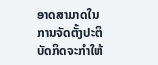ອາດສາມາດໃນການຈັດຕັ້ງປະຕິບັດກິດຈະກຳໃຫ້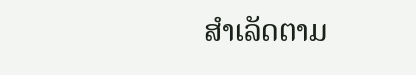ສຳເລັດຕາມ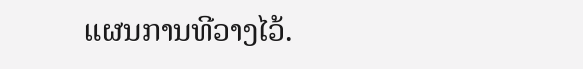ແຜນການທີວາງໄວ້.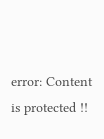error: Content is protected !!